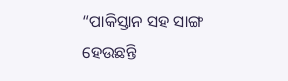“ପାକିସ୍ତାନ ସହ ସାଙ୍ଗ ହେଉଛନ୍ତି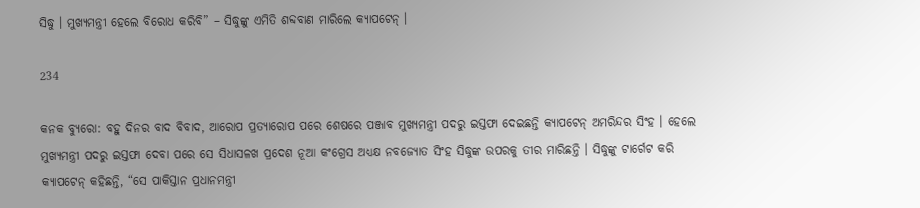ସିଦ୍ଧୁ । ମୁଖ୍ୟମନ୍ତ୍ରୀ ହେଲେ ବିରୋଧ କରିବି” – ସିଦ୍ଧୁଙ୍କୁ ଏମିତି ଶବ୍ଦବାଣ ମାରିଲେ କ୍ୟାପଟେନ୍ ।

234

କନକ ବ୍ୟୁରୋ: ବହୁ ଦିନର ବାଦ ବିବାଦ, ଆରୋପ ପ୍ରତ୍ୟାରୋପ ପରେ ଶେଷରେ ପଞ୍ଜାବ ମୁଖ୍ୟମନ୍ତ୍ରୀ ପଦରୁ ଇସ୍ତଫା ଦେଇଛନ୍ତି କ୍ୟାପଟେନ୍ ଅମରିନ୍ଦର ସିଂହ । ହେଲେ ମୁଖ୍ୟମନ୍ତ୍ରୀ ପଦରୁ ଇସ୍ତଫା ଦେବା ପରେ ସେ ସିଧାସଳଖ ପ୍ରଦେଶ ନୂଆ କଂଗ୍ରେସ ଅଧ୍ୟକ୍ଷ ନବଜ୍ୟୋତ ସିଂହ ସିଦ୍ଧୁଙ୍କ ଉପରକୁ ତୀର ମାରିଛନ୍ତି । ସିଦ୍ଧୁଙ୍କୁ ଟାର୍ଗେଟ କରି କ୍ୟାପଟେନ୍ କହିଛନ୍ତି, “ସେ ପାକିସ୍ତାନ ପ୍ରଧାନମନ୍ତ୍ରୀ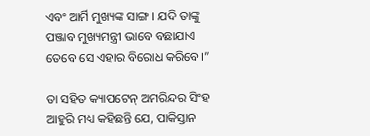ଏବଂ ଆର୍ମି ମୁଖ୍ୟଙ୍କ ସାଙ୍ଗ । ଯଦି ତାଙ୍କୁ ପଞ୍ଜାବ ମୁଖ୍ୟମନ୍ତ୍ରୀ ଭାବେ ବଛାଯାଏ ତେବେ ସେ ଏହାର ବିରୋଧ କରିବେ।”

ତା ସହିତ କ୍ୟାପଟେନ୍ ଅମରିନ୍ଦର ସିଂହ ଆହୁରି ମଧ୍ୟ କହିଛନ୍ତି ଯେ, ପାକିସ୍ତାନ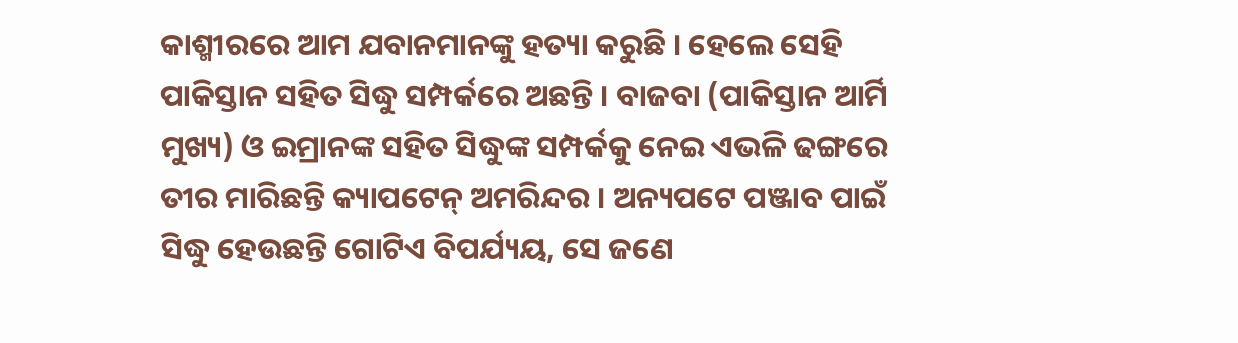କାଶ୍ମୀରରେ ଆମ ଯବାନମାନଙ୍କୁ ହତ୍ୟା କରୁଛି । ହେଲେ ସେହି ପାକିସ୍ତାନ ସହିତ ସିଦ୍ଧୁ ସମ୍ପର୍କରେ ଅଛନ୍ତି । ବାଜବା (ପାକିସ୍ତାନ ଆର୍ମି ମୁଖ୍ୟ) ଓ ଇମ୍ରାନଙ୍କ ସହିତ ସିଦ୍ଧୁଙ୍କ ସମ୍ପର୍କକୁ ନେଇ ଏଭଳି ଢଙ୍ଗରେ ତୀର ମାରିଛନ୍ତି କ୍ୟାପଟେନ୍ ଅମରିନ୍ଦର । ଅନ୍ୟପଟେ ପଞ୍ଜାବ ପାଇଁ ସିଦ୍ଧୁ ହେଉଛନ୍ତି ଗୋଟିଏ ବିପର୍ଯ୍ୟୟ, ସେ ଜଣେ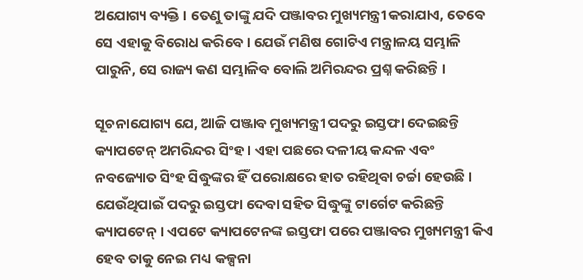ଅଯୋଗ୍ୟ ବ୍ୟକ୍ତି । ତେଣୁ ତାଙ୍କୁ ଯଦି ପଞ୍ଜାବର ମୁଖ୍ୟମନ୍ତ୍ରୀ କରାଯାଏ, ତେବେ ସେ ଏହାକୁ ବିରୋଧ କରିବେ । ଯେଉଁ ମଣିଷ ଗୋଟିଏ ମନ୍ତ୍ରାଳୟ ସମ୍ଭାଳି ପାରୁନି, ସେ ରାଜ୍ୟ କଣ ସମ୍ଭାଳିବ ବୋଲି ଅମିରନ୍ଦର ପ୍ରଶ୍ନ କରିଛନ୍ତି ।

ସୂଚନାଯୋଗ୍ୟ ଯେ, ଆଜି ପଞ୍ଜାବ ମୁଖ୍ୟମନ୍ତ୍ରୀ ପଦରୁ ଇସ୍ତଫା ଦେଇଛନ୍ତି କ୍ୟାପଟେନ୍ ଅମରିନ୍ଦର ସିଂହ । ଏହା ପଛରେ ଦଳୀୟ କନ୍ଦଳ ଏବଂ ନବଜ୍ୟୋତ ସିଂହ ସିଦ୍ଧୁଙ୍କର ହିଁ ପରୋକ୍ଷରେ ହାତ ରହିଥିବା ଚର୍ଚ୍ଚା ହେଉଛି । ଯେଉଁଥିପାଇଁ ପଦରୁ ଇସ୍ତଫା ଦେବା ସହିତ ସିଦ୍ଧୁଙ୍କୁ ଟାର୍ଗେଟ କରିଛନ୍ତି କ୍ୟାପଟେନ୍ । ଏପଟେ କ୍ୟାପଟେନଙ୍କ ଇସ୍ତଫା ପରେ ପଞ୍ଜାବର ମୁଖ୍ୟମନ୍ତ୍ରୀ କିଏ ହେବ ତାକୁ ନେଇ ମଧ୍ୟ କଳ୍ପନା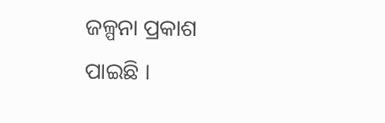ଜଳ୍ପନା ପ୍ରକାଶ ପାଇଛି ।